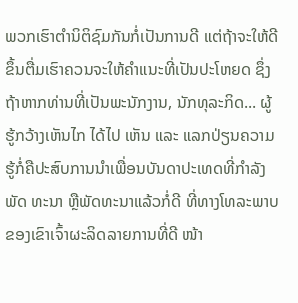ພວກເຮົາຕໍານິຕິຊົມກັນກໍ່ເປັນການດີ ແຕ່ຖ້າຈະໃຫ້ດີຂຶ້ນຕື່ມເຮົາຄວນຈະໃຫ້ຄໍາແນະທີ່ເປັນປະໂຫຍດ ຊຶ່ງຖ້າຫາກທ່ານທີ່ເປັນພະນັກງານ, ນັກທຸລະກິດ... ຜູ້ຮູ້ກວ້າງເຫັນໄກ ໄດ້ໄປ ເຫັນ ແລະ ແລກປ່ຽນຄວາມຮູ້ກໍ່ຄືປະສົບການນໍາເພື່ອນບັນດາປະເທດທີ່ກໍາລັງພັດ ທະນາ ຫຼືພັດທະນາແລ້ວກໍ່ດີ ທີ່ທາງໂທລະພາບຂອງເຂົາເຈົ້າຜະລິດລາຍການທີ່ດີ ໜ້າ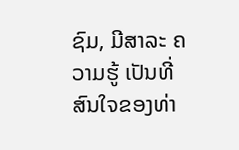ຊົມ, ມີສາລະ ຄວາມຮູ້ ເປັນທີ່ສົນໃຈຂອງທ່າ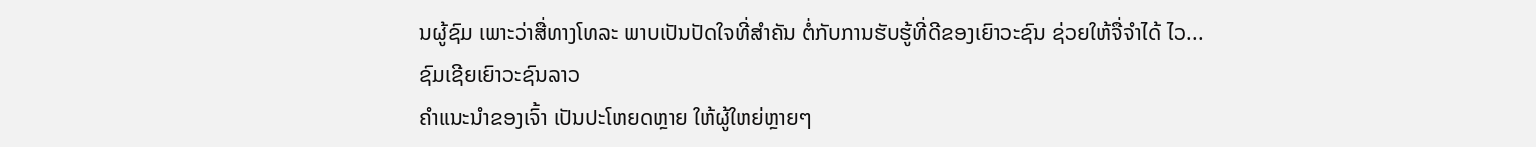ນຜູ້ຊົມ ເພາະວ່າສື່ທາງໂທລະ ພາບເປັນປັດໃຈທີ່ສໍາຄັນ ຕໍ່ກັບການຮັບຮູ້ທີ່ດີຂອງເຍົາວະຊົນ ຊ່ວຍໃຫ້ຈື່ຈໍາໄດ້ ໄວ...
ຊົມເຊີຍເຍົາວະຊົນລາວ
ຄໍາແນະນໍາຂອງເຈົ້າ ເປັນປະໂຫຍດຫຼາຍ ໃຫ້ຜູ້ໃຫຍ່ຫຼາຍໆ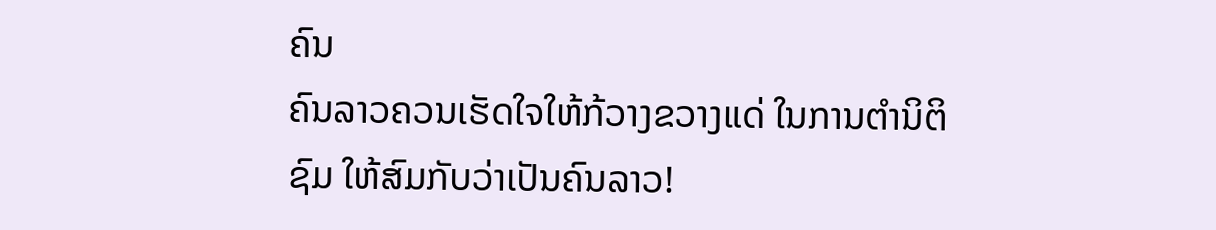ຄົນ
ຄົນລາວຄວນເຮັດໃຈໃຫ້ກ້ວາງຂວາງແດ່ ໃນການຕຳນິຕິຊົມ ໃຫ້ສົມກັບວ່າເປັນຄົນລາວ!